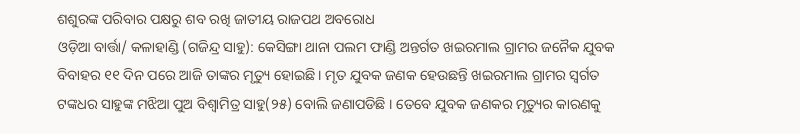ଶଶୁରଙ୍କ ପରିବାର ପକ୍ଷରୁ ଶବ ରଖି ଜାତୀୟ ରାଜପଥ ଅବରୋଧ
ଓଡ଼ିଆ ବାର୍ତ୍ତା/ କଳାହାଣ୍ଡି (ଗଜିନ୍ଦ୍ର ସାହୁ): କେସିଙ୍ଗା ଥାନା ପଲମ ଫାଣ୍ଡି ଅନ୍ତର୍ଗତ ଖଇରମାଲ ଗ୍ରାମର ଜନୈକ ଯୁବକ ବିବାହର ୧୧ ଦିନ ପରେ ଆଜି ତାଙ୍କର ମୃତ୍ୟୁ ହୋଇଛି । ମୃତ ଯୁବକ ଜଣକ ହେଉଛନ୍ତି ଖଇରମାଲ ଗ୍ରାମର ସ୍ବର୍ଗତ ଟଙ୍କଧର ସାହୁଙ୍କ ମଝିଆ ପୁଅ ବିଶ୍ଵାମିତ୍ର ସାହୁ(୨୫) ବୋଲି ଜଣାପଡିଛି । ତେବେ ଯୁବକ ଜଣକର ମୃତ୍ୟୁର କାରଣକୁ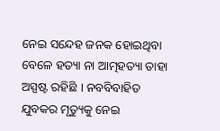ନେଇ ସନ୍ଦେହ ଜନକ ହୋଇଥିବା ବେଳେ ହତ୍ୟା ନା ଆତ୍ମହତ୍ୟା ତାହା ଅସ୍ପଷ୍ଟ ରହିଛି । ନବବିବାହିତ ଯୁବକର ମୃତ୍ୟୁକୁ ନେଇ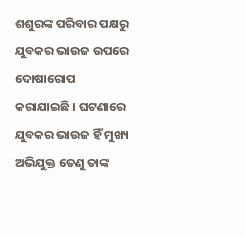ଶଶୁରଙ୍କ ପରିବାର ପକ୍ଷରୁ ଯୁବକର ଭାଉଜ ଉପରେ ଦୋଷାରୋପ କରାଯାଇଛି । ଘଟଣାରେ ଯୁବକର ଭାଉଜ ହିଁ ମୁଖ୍ୟ ଅଭିଯୁକ୍ତ ତେଣୁ ତାଙ୍କ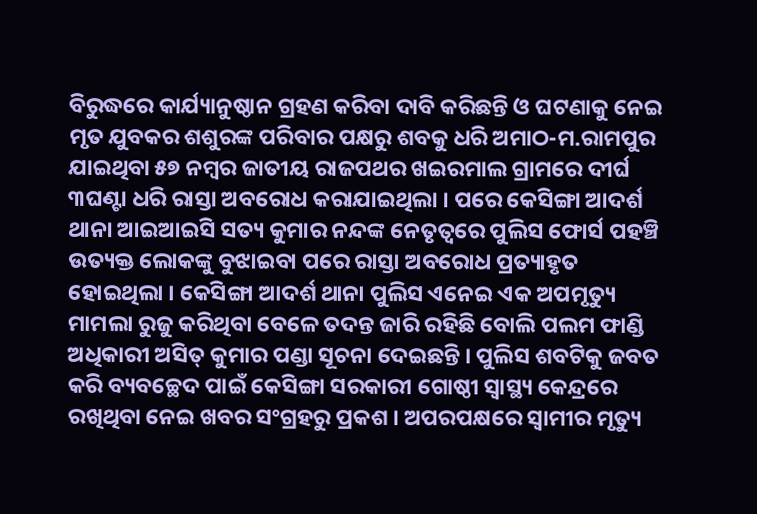ବିରୁଦ୍ଧରେ କାର୍ଯ୍ୟାନୁଷ୍ଠାନ ଗ୍ରହଣ କରିବା ଦାବି କରିଛନ୍ତି ଓ ଘଟଣାକୁ ନେଇ ମୃତ ଯୁବକର ଶଶୁରଙ୍କ ପରିବାର ପକ୍ଷରୁ ଶବକୁ ଧରି ଅମାଠ-ମ.ରାମପୁର ଯାଇଥିବା ୫୭ ନମ୍ବର ଜାତୀୟ ରାଜପଥର ଖଇରମାଲ ଗ୍ରାମରେ ଦୀର୍ଘ ୩ଘଣ୍ଟା ଧରି ରାସ୍ତା ଅବରୋଧ କରାଯାଇଥିଲା । ପରେ କେସିଙ୍ଗା ଆଦର୍ଶ ଥାନା ଆଇଆଇସି ସତ୍ୟ କୁମାର ନନ୍ଦଙ୍କ ନେତୃତ୍ବରେ ପୁଲିସ ଫୋର୍ସ ପହଞ୍ଚି ଉତ୍ୟକ୍ତ ଲୋକଙ୍କୁ ବୁଝାଇବା ପରେ ରାସ୍ତା ଅବରୋଧ ପ୍ରତ୍ୟାହୃତ ହୋଇଥିଲା । କେସିଙ୍ଗା ଆଦର୍ଶ ଥାନା ପୁଲିସ ଏନେଇ ଏକ ଅପମୃତ୍ୟୁ ମାମଲା ରୁଜୁ କରିଥିବା ବେଳେ ତଦନ୍ତ ଜାରି ରହିଛି ବୋଲି ପଲମ ଫାଣ୍ଡି ଅଧିକାରୀ ଅସିତ୍ କୁମାର ପଣ୍ଡା ସୂଚନା ଦେଇଛନ୍ତି । ପୁଲିସ ଶବଟିକୁ ଜବତ କରି ବ୍ୟବଚ୍ଛେଦ ପାଇଁ କେସିଙ୍ଗା ସରକାରୀ ଗୋଷ୍ଠୀ ସ୍ବାସ୍ଥ୍ୟ କେନ୍ଦ୍ରରେ ରଖିଥିବା ନେଇ ଖବର ସଂଗ୍ରହରୁ ପ୍ରକଶ । ଅପରପକ୍ଷରେ ସ୍ୱାମୀର ମୃତ୍ୟୁ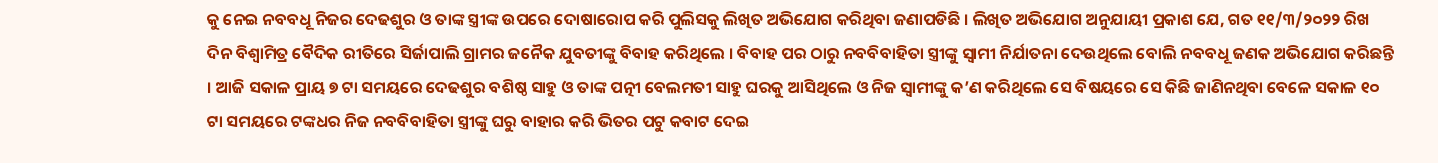କୁ ନେଇ ନବବଧୂ ନିଜର ଦେଢଶୁର ଓ ତାଙ୍କ ସ୍ତ୍ରୀଙ୍କ ଉପରେ ଦୋଷାରୋପ କରି ପୁଲିସକୁ ଲିଖିତ ଅଭିଯୋଗ କରିଥିବା ଜଣାପଡିଛି । ଲିଖିତ ଅଭିଯୋଗ ଅନୁଯାୟୀ ପ୍ରକାଶ ଯେ, ଗତ ୧୧/୩/୨୦୨୨ ରିଖ ଦିନ ବିଶ୍ଵାମିତ୍ର ବୈଦିକ ରୀତିରେ ସିର୍ଜାପାଲି ଗ୍ରାମର ଜନୈକ ଯୁବତୀଙ୍କୁ ବିବାହ କରିଥିଲେ । ବିବାହ ପର ଠାରୁ ନବବିବାହିତା ସ୍ତ୍ରୀଙ୍କୁ ସ୍ବାମୀ ନିର୍ଯାତନା ଦେଉଥିଲେ ବୋଲି ନବବଧୂ ଜଣକ ଅଭିଯୋଗ କରିଛନ୍ତି । ଆଜି ସକାଳ ପ୍ରାୟ ୭ ଟା ସମୟରେ ଦେଢଶୁର ବଶିଷ୍ଠ ସାହୁ ଓ ତାଙ୍କ ପତ୍ନୀ ବେଲମତୀ ସାହୁ ଘରକୁ ଆସିଥିଲେ ଓ ନିଜ ସ୍ବାମୀଙ୍କୁ କ’ଣ କରିଥିଲେ ସେ ବିଷୟରେ ସେ କିଛି ଜାଣିନଥିବା ବେଳେ ସକାଳ ୧୦ ଟା ସମୟରେ ଟଙ୍କଧର ନିଜ ନବବିବାହିତା ସ୍ତ୍ରୀଙ୍କୁ ଘରୁ ବାହାର କରି ଭିତର ପଟୁ କବାଟ ଦେଇ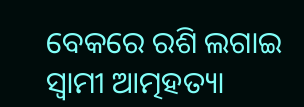ବେକରେ ରଶି ଲଗାଇ ସ୍ବାମୀ ଆତ୍ମହତ୍ୟା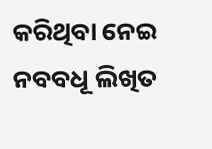କରିଥିବା ନେଇ ନବବଧୂ ଲିଖିତ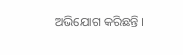ଅଭିଯୋଗ କରିଛନ୍ତି ।